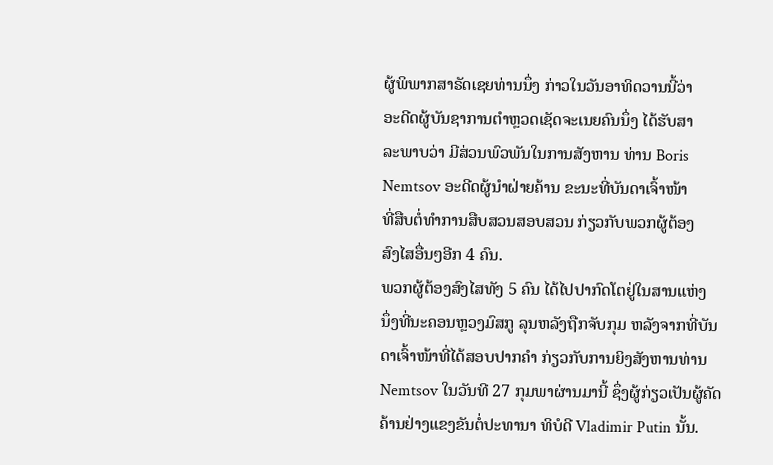ຜູ້ພິພາກສາຣັດເຊຍທ່ານນຶ່ງ ກ່າວໃນວັນອາທິດວານນີ້ວ່າ
ອະດີດຜູ້ບັນຊາການຕຳຫຼວດເຊັດຈະເນຍຄົນນຶ່ງ ໄດ້ຮັບສາ
ລະພາບວ່າ ມີສ່ວນພົວພັນໃນການສັງຫານ ທ່ານ Boris
Nemtsov ອະດີດຜູ້ນຳຝ່າຍຄ້ານ ຂະນະທີ່ບັນດາເຈົ້າໜ້າ
ທີ່ສືບຕໍ່ທຳການສືບສວນສອບສວນ ກ່ຽວກັບພວກຜູ້ຕ້ອງ
ສົງໄສອື່ນໆອີກ 4 ຄົນ.
ພວກຜູ້ຕ້ອງສົງໄສທັງ 5 ຄົນ ໄດ້ໄປປາກົດໂຕຢູ່ໃນສານແຫ່ງ
ນຶ່ງທີ່ນະຄອນຫຼວງມົສກູ ລຸນຫລັງຖືກຈັບກຸມ ຫລັງຈາກທີ່ບັນ
ດາເຈົ້າໜ້າທີ່ໄດ້ສອບປາກຄຳ ກ່ຽວກັບການຍິງສັງຫານທ່ານ
Nemtsov ໃນວັນທີ 27 ກຸມພາຜ່ານມານີ້ ຊຶ່ງຜູ້ກ່ຽວເປັນຜູ້ຄັດ
ຄ້ານຢ່າງແຂງຂັນຕໍ່ປະທານາ ທິບໍດີ Vladimir Putin ນັ້ນ.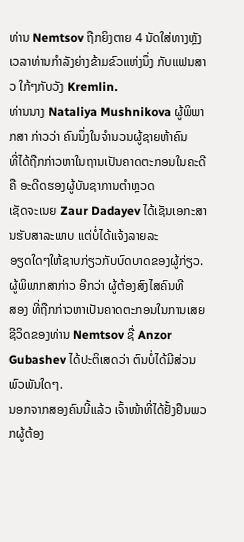ທ່ານ Nemtsov ຖືກຍິງຕາຍ 4 ນັດໃສ່ທາງຫຼັງ ເວລາທ່ານກຳລັງຍ່າງຂ້າມຂົວແຫ່ງນຶ່ງ ກັບແຟນສາວ ໃກ້ໆກັບວັງ Kremlin.
ທ່ານນາງ Nataliya Mushnikova ຜູ້ພິພາກສາ ກ່າວວ່າ ຄົນນຶ່ງໃນຈຳນວນຜູ້ຊາຍຫ້າຄົນ
ທີ່ໄດ້ຖືກກ່າວຫາໃນຖານເປັນຄາດຕະກອນໃນຄະດີ ຄື ອະດີດຮອງຜູ້ບັນຊາການຕຳຫຼວດ
ເຊັດຈະເນຍ Zaur Dadayev ໄດ້ເຊັນເອກະສານຮັບສາລະພາບ ແຕ່ບໍ່ໄດ້ແຈ້ງລາຍລະ
ອຽດໃດໆໃຫ້ຊາບກ່ຽວກັບບົດບາດຂອງຜູ້ກ່ຽວ. ຜູ້ພິພາກສາກ່າວ ອີກວ່າ ຜູ້ຕ້ອງສົງໄສຄົນທີ
ສອງ ທີ່ຖືກກ່າວຫາເປັນຄາດຕະກອນໃນການເສຍຊີວິດຂອງທ່ານ Nemtsov ຊື່ Anzor
Gubashev ໄດ້ປະຕິເສດວ່າ ຕົນບໍ່ໄດ້ມີສ່ວນພົວພັນໃດໆ.
ນອກຈາກສອງຄົນນີ້ແລ້ວ ເຈົ້າໜ້າທີ່ໄດ້ຢັ້ງຢືນພວກຜູ້ຕ້ອງ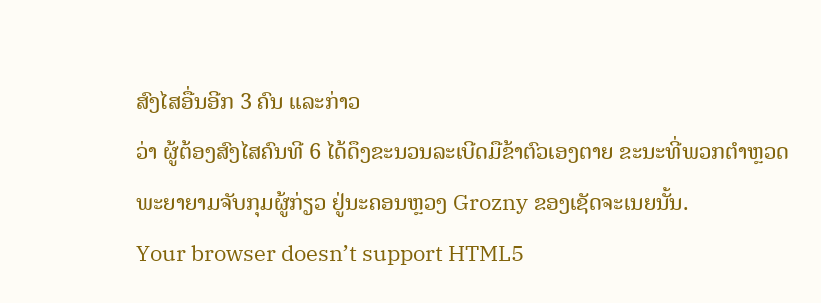ສົງໄສອື່ນອີກ 3 ຄົນ ແລະກ່າວ
ວ່າ ຜູ້ຕ້ອງສົງໄສຄົນທີ 6 ໄດ້ດຶງຂະນວນລະເບີດມືຂ້າຕົວເອງຕາຍ ຂະນະທີ່ພວກຕຳຫຼວດ
ພະຍາຍາມຈັບກຸມຜູ້ກ່ຽວ ຢູ່ນະຄອນຫຼວງ Grozny ຂອງເຊັດຈະເນຍນັ້ນ.
Your browser doesn’t support HTML5